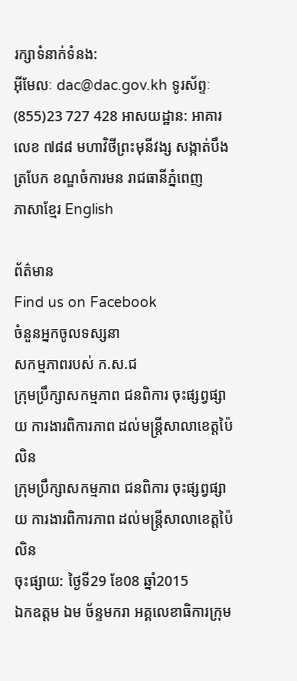រក្សាទំនាក់ទំនង:
អ៊ីមែលៈ dac@dac.gov.kh ទូរស័ព្ទៈ (855)23 727 428 អាសយដ្ឋាន: អាគារលេខ ៧៨៨ មហាវិថីព្រះមុនីវង្ស សង្កាត់បឹងត្របែក ខណ្ឌចំការមន រាជធានីភ្នំពេញ
ភាសាខ្មែរ English

ព័ត៌មាន
Find us on Facebook
ចំនួនអ្នកចូលទស្សនា
សកម្មភាពរបស់ ក.ស.ជ
ក្រុមប្រឹក្សាសកម្មភាព ជនពិការ ចុះផ្សព្វផ្សាយ ការងារពិការភាព ដល់មន្រ្តីសាលាខេត្តប៉ៃលិន
ក្រុមប្រឹក្សាសកម្មភាព ជនពិការ ចុះផ្សព្វផ្សាយ ការងារពិការភាព ដល់មន្រ្តីសាលាខេត្តប៉ៃលិន
ចុះផ្សាយ: ថ្ងៃទី29 ខែ08 ឆ្នាំ2015
ឯកឧត្តម ឯម ច័ន្ទមករា អគ្គលេខាធិការក្រុម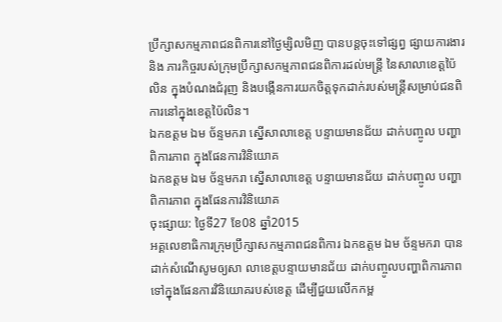ប្រឹក្សាសកម្មភាពជនពិការនៅថ្ងៃម្សិលមិញ បានបន្តចុះទៅផ្សព្វ ផ្សាយការងារ និង ភារកិច្ចរបស់ក្រុមប្រឹក្សាសកម្មភាពជនពិការដល់មន្រ្តី នៃសាលាខេត្តប៉ៃលិន ក្នុងបំណងជំរុញ និងបង្កើនការយកចិត្តទុកដាក់របស់មន្រ្តីសម្រាប់ជនពិការនៅក្នុងខេត្តប៉ៃលិន។
ឯកឧត្តម ឯម ច័ន្ទមករា ស្នើសាលាខេត្ត បន្ទាយមានជ័យ ដាក់បញ្ចូល បញ្ហាពិការភាព ក្នុងផែនការវិនិយោគ
ឯកឧត្តម ឯម ច័ន្ទមករា ស្នើសាលាខេត្ត បន្ទាយមានជ័យ ដាក់បញ្ចូល បញ្ហាពិការភាព ក្នុងផែនការវិនិយោគ
ចុះផ្សាយ: ថ្ងៃទី27 ខែ08 ឆ្នាំ2015
អគ្គលេខាធិការក្រុមប្រឹក្សាសកម្មភាពជនពិការ ឯកឧត្តម ឯម ច័ន្ទមករា បានដាក់សំណើសូមឲ្យសា លាខេត្តបន្ទាយមានជ័យ ដាក់បញ្ចូលបញ្ហាពិការភាពទៅក្នុងផែនការវិនិយោគរបស់ខេត្ត ដើម្បីជួយលើកកម្ព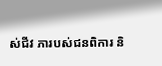ស់ជីវ ភារបស់ជនពិការ និ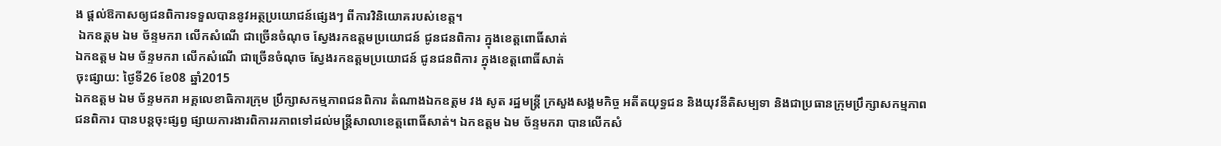ង ផ្តល់ឱកាសឲ្យជនពិការទទួលបាននូវអត្ថប្រយោជន៍ផ្សេងៗ ពីការវិនិយោគរបស់ខេត្ត។
 ឯកឧត្តម ឯម ច័ន្ទមករា លើកសំណើ ជាច្រើនចំណុច ស្វែងរកឧត្តមប្រយោជន៍ ជូនជនពិការ ក្នុងខេត្តពោធិ៍សាត់
ឯកឧត្តម ឯម ច័ន្ទមករា លើកសំណើ ជាច្រើនចំណុច ស្វែងរកឧត្តមប្រយោជន៍ ជូនជនពិការ ក្នុងខេត្តពោធិ៍សាត់
ចុះផ្សាយ: ថ្ងៃទី26 ខែ08 ឆ្នាំ2015
ឯកឧត្តម ឯម ច័ន្ទមករា អគ្គលេខាធិការក្រុម ប្រឹក្សាសកម្មភាពជនពិការ តំណាងឯកឧត្តម វង សូត រដ្ឋមន្រ្តី ក្រសួងសង្គមកិច្ច អតីតយុទ្ធជន និងយុវនីតិសម្បទា និងជាប្រធានក្រុមប្រឹក្សាសកម្មភាពជនពិការ បានបន្តចុះផ្សព្វ ផ្សាយការងារពិការរភាពទៅដល់មន្រ្តីសាលាខេត្តពោធិ៍សាត់។ ឯកឧត្តម ឯម ច័ន្ទមករា បានលើកសំ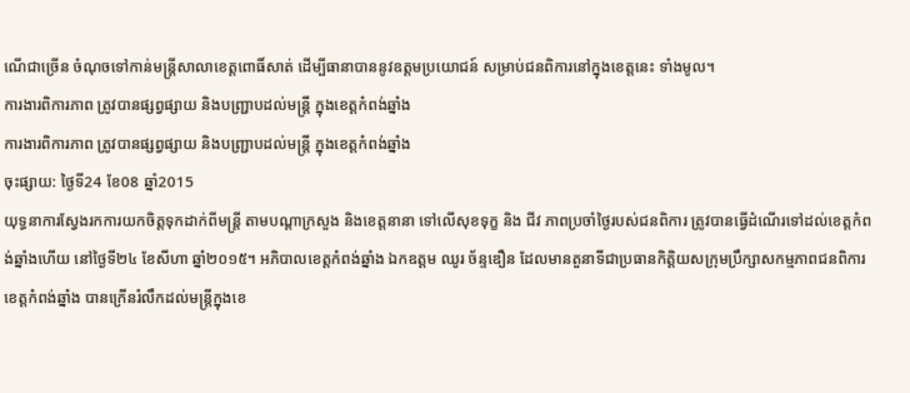ណើជាច្រើន ចំណុចទៅកាន់មន្រ្តីសាលាខេត្តពោធិ៍សាត់ ដើម្បីធានាបាននូវឧត្តមប្រយោជន៍ សម្រាប់ជនពិការនៅក្នុងខេត្តនេះ ទាំងមូល។
ការងារពិការភាព ត្រូវបានផ្សព្វផ្សាយ និងបញ្ជ្រាបដល់មន្រ្តី ក្នុងខេត្តកំពង់ឆ្នាំង
ការងារពិការភាព ត្រូវបានផ្សព្វផ្សាយ និងបញ្ជ្រាបដល់មន្រ្តី ក្នុងខេត្តកំពង់ឆ្នាំង
ចុះផ្សាយ: ថ្ងៃទី24 ខែ08 ឆ្នាំ2015
យុទ្ធនាការស្វែងរកការយកចិត្តទុកដាក់ពីមន្រ្តី តាមបណ្តាក្រសួង និងខេត្តនានា ទៅលើសុខទុក្ខ និង ជីវ ភាពប្រចាំថ្ងៃរបស់ជនពិការ ត្រូវបានធ្វើដំណើរទៅដល់ខេត្តកំពង់ឆ្នាំងហើយ នៅថ្ងៃទី២៤ ខែសីហា ឆ្នាំ២០១៥។ អភិបាលខេត្តកំពង់ឆ្នាំង ឯកឧត្តម ឈូរ ច័ន្ទឌឿន ដែលមានតួនាទីជាប្រធានកិត្តិយសក្រុមប្រឹក្សាសកម្មភាពជនពិការ ខេត្តកំពង់ឆ្នាំង បានក្រើនរំលឹកដល់មន្រ្តីក្នុងខេ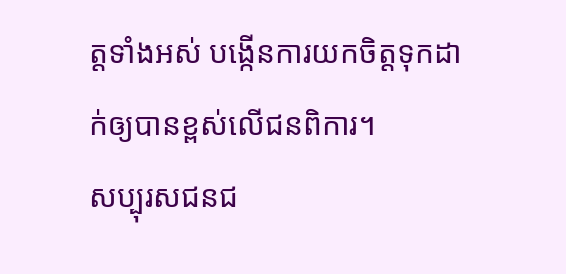ត្តទាំងអស់ បង្កើនការយកចិត្តទុកដាក់ឲ្យបានខ្ពស់លើជនពិការ។
សប្បុរសជនជ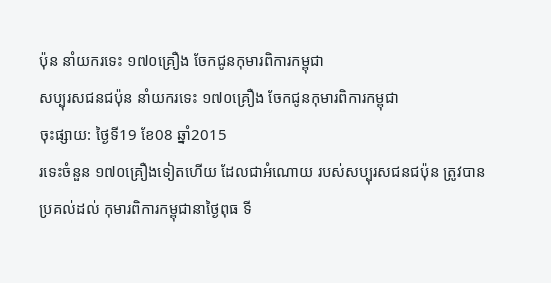ប៉ុន នាំយករទេះ ១៧០គ្រឿង ចែកជូនកុមារពិការកម្ពុជា
សប្បុរសជនជប៉ុន នាំយករទេះ ១៧០គ្រឿង ចែកជូនកុមារពិការកម្ពុជា
ចុះផ្សាយ: ថ្ងៃទី19 ខែ08 ឆ្នាំ2015
រទេះចំនួន ១៧០គ្រឿងទៀតហើយ ដែលជាអំណោយ របស់សប្បុរសជនជប៉ុន ត្រូវបានប្រគល់ដល់ កុមារពិការកម្ពុជានាថ្ងៃពុធ ទី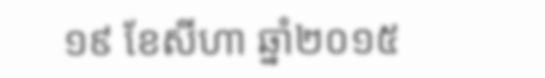១៩ ខែសីហា ឆ្នាំ២០១៥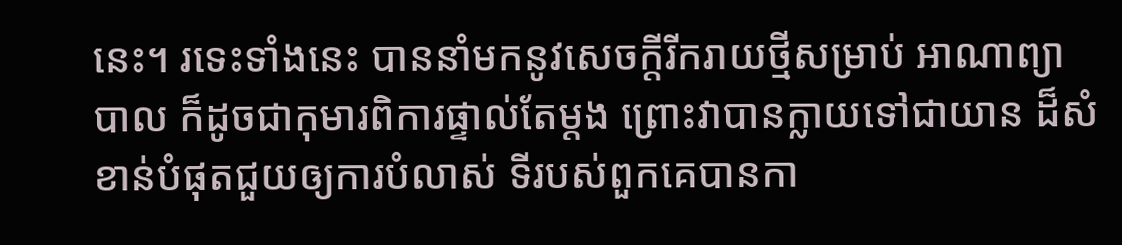នេះ។ រទេះទាំងនេះ បាននាំមកនូវសេចក្តីរីករាយថ្មីសម្រាប់ អាណាព្យាបាល ក៏ដូចជាកុមារពិការផ្ទាល់តែម្តង ព្រោះវាបានក្លាយទៅជាយាន ដ៏សំខាន់បំផុតជួយឲ្យការបំលាស់ ទីរបស់ពួកគេបានកា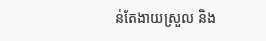ន់តែងាយស្រួល និង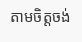តាមចិត្តចង់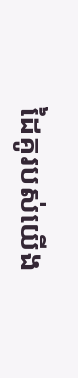ដៃគូរបស់យើង